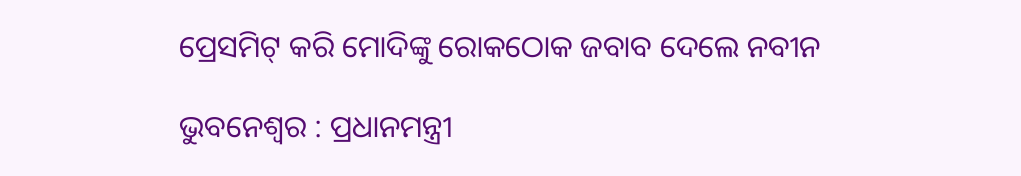ପ୍ରେସମିଟ୍ କରି ମୋଦିଙ୍କୁ ରୋକଠୋକ ଜବାବ ଦେଲେ ନବୀନ

ଭୁବନେଶ୍ୱର : ପ୍ରଧାନମନ୍ତ୍ରୀ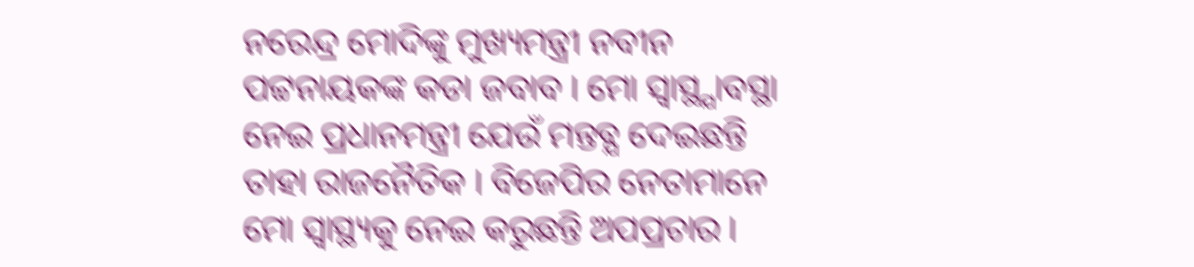ନରେନ୍ଦ୍ର ମୋଦିଙ୍କୁ ମୁଖ୍ୟମନ୍ତ୍ରୀ ନବୀନ ପଟ୍ଟନାୟକଙ୍କ କଡା ଜବାବ । ମୋ ସ୍ବାସ୍ଥ୍ଯାବସ୍ଥା ନେଇ ପ୍ରଧାନମନ୍ତ୍ରୀ ଯେଉଁ ମନ୍ତବ୍ଯ ଦେଇଛନ୍ତି ତାହା ରାଜନୈତିକ । ବିଜେପିର ନେତାମାନେ ମୋ ସ୍ୱାସ୍ଥ୍ୟକୁ ନେଇ କରୁଛନ୍ତି ଅପପ୍ରଚାର ।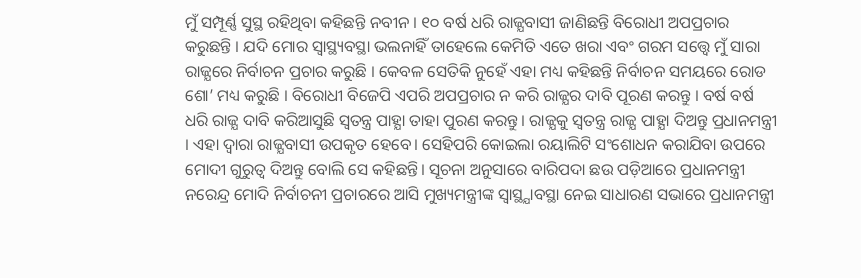ମୁଁ ସମ୍ପୂର୍ଣ୍ଣ ସୁସ୍ଥ ରହିଥିବା କହିଛନ୍ତି ନବୀନ । ୧୦ ବର୍ଷ ଧରି ରାଜ୍ଯବାସୀ ଜାଣିଛନ୍ତି ବିରୋଧୀ ଅପପ୍ରଚାର କରୁଛନ୍ତି । ଯଦି ମୋର ସ୍ୱାସ୍ଥ୍ୟବସ୍ଥା ଭଲନାହିଁ ତାହେଲେ କେମିତି ଏତେ ଖରା ଏବଂ ଗରମ ସତ୍ତ୍ୱେ ମୁଁ ସାରା ରାଜ୍ଯରେ ନିର୍ବାଚନ ପ୍ରଚାର କରୁଛି । କେବଳ ସେତିକି ନୁହେଁ ଏହା ମଧ୍ୟ କହିଛନ୍ତି ନିର୍ବାଚନ ସମୟରେ ରୋଡ ଶୋ’ ମଧ୍ୟ କରୁଛି । ବିରୋଧୀ ବିଜେପି ଏପରି ଅପପ୍ରଚାର ନ କରି ରାଜ୍ଯର ଦାବି ପୂରଣ କରନ୍ତୁ । ବର୍ଷ ବର୍ଷ ଧରି ରାଜ୍ଯ ଦାବି କରିଆସୁଛି ସ୍ବତନ୍ତ୍ର ପାହ୍ଯା ତାହା ପୁରଣ କରନ୍ତୁ । ରାଜ୍ଯକୁ ସ୍ବତନ୍ତ୍ର ରାଜ୍ଯ ପାହ୍ଯା ଦିଅନ୍ତୁ ପ୍ରଧାନମନ୍ତ୍ରୀ । ଏହା ଦ୍ବାରା ରାଜ୍ଯବାସୀ ଉପକୃତ ହେବେ। ସେହିପରି କୋଇଲା ରୟାଲିଟି ସଂଶୋଧନ କରାଯିବା ଉପରେ ମୋଦୀ ଗୁରୁତ୍ବ ଦିଅନ୍ତୁ ବୋଲି ସେ କହିଛନ୍ତି। ସୂଚନା ଅନୁସାରେ ବାରିପଦା ଛଉ ପଡ଼ିଆରେ ପ୍ରଧାନମନ୍ତ୍ରୀ ନରେନ୍ଦ୍ର ମୋଦି ନିର୍ବାଚନୀ ପ୍ରଚାରରେ ଆସି ମୁଖ୍ୟମନ୍ତ୍ରୀଙ୍କ ସ୍ବାସ୍ଥ୍ଯାବସ୍ଥା ନେଇ ସାଧାରଣ ସଭାରେ ପ୍ରଧାନମନ୍ତ୍ରୀ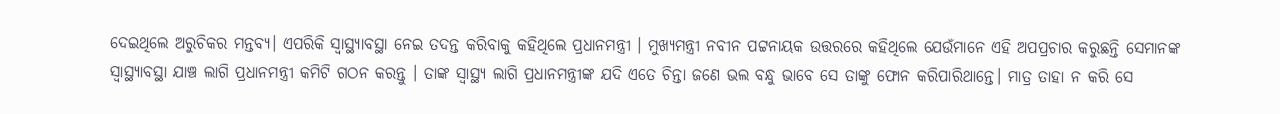ଦେଇଥିଲେ ଅରୁଚିକର ମନ୍ତବ୍ଯ। ଏପରିକି ସ୍ବାସ୍ଥ୍ଯାବସ୍ଥା ନେଇ ତଦନ୍ତ କରିବାକୁ କହିଥିଲେ ପ୍ରଧାନମନ୍ତ୍ରୀ । ମୁଖ୍ୟମନ୍ତ୍ରୀ ନବୀନ ପଟ୍ଟନାୟକ ଉତ୍ତରରେ କହିଥିଲେ ଯେଉଁମାନେ ଏହି ଅପପ୍ରଚାର କରୁଛନ୍ତି ସେମାନଙ୍କ ସ୍ବାସ୍ଥ୍ଯାବସ୍ଥା ଯାଞ୍ଚ ଲାଗି ପ୍ରଧାନମନ୍ତ୍ରୀ କମିଟି ଗଠନ କରନ୍ତୁ । ତାଙ୍କ ସ୍ବାସ୍ଥ୍ୟ ଲାଗି ପ୍ରଧାନମନ୍ତ୍ରୀଙ୍କ ଯଦି ଏତେ ଚିନ୍ତା ଜଣେ ଭଲ ବନ୍ଧୁ ଭାବେ ସେ ତାଙ୍କୁ ଫୋନ କରିପାରିଥାନ୍ତେ। ମାତ୍ର ତାହା ନ କରି ସେ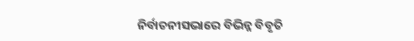ନିର୍ବାଚନୀସଭାରେ ବିଭିନ୍ନ ବିବୃତି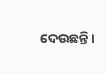ଦେଉଛନ୍ତି।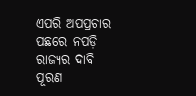ଏପରି ଅପପ୍ରଚାର ପଛରେ ନପଡ଼ି ରାଜ୍ଯର ଦାବି ପୂରଣ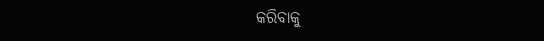କରିବାକୁ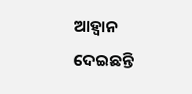ଆହ୍ବାନ ଦେଇଛନ୍ତି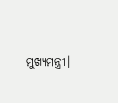ମୁଖ୍ଯମନ୍ତ୍ରୀ।